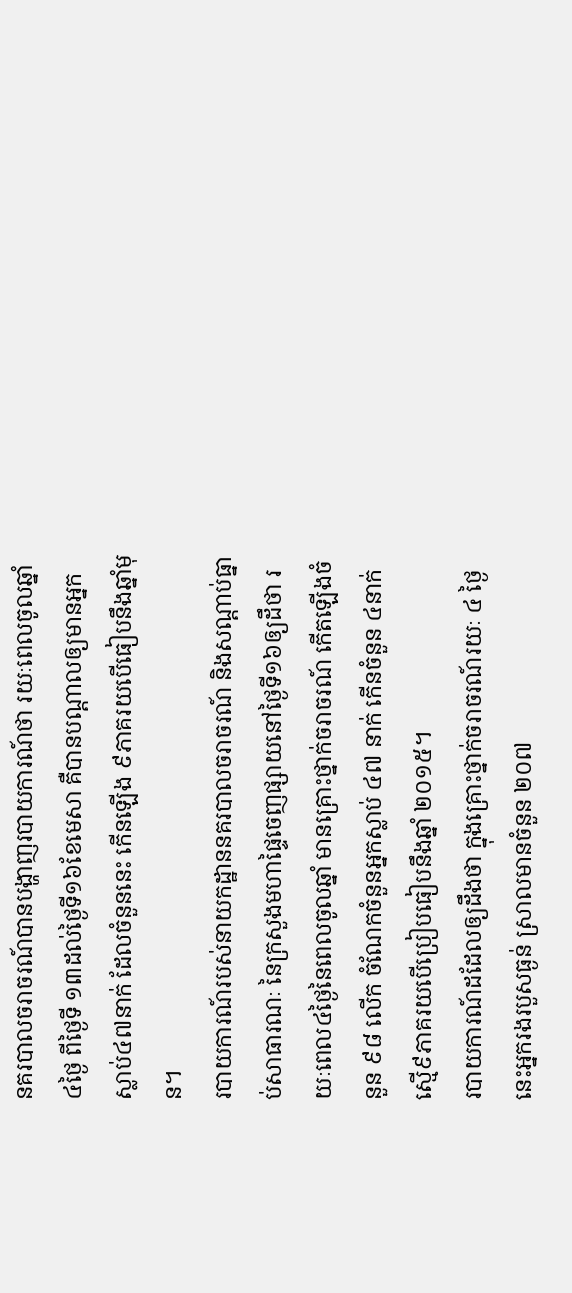នគរបាលចរាចរណ៍បានបង្ហាញរបាយការណ៍ថា រយៈពេលចូលឆ្នាំ៤ថ្ងៃ ពីថ្ងៃទី ១៣ដល់ថ្ងៃទី១៦ខែមេសា គឺបានបណ្តាលឲ្យមានអ្នកស្លាប់៤៧នាក់ ដែលចំនួននេះ កើនឡើង ៩ភាគរយបើធៀបនឹងឆ្នាំមុន។
របាយការណ៍របស់នាយកដ្ឋាននគរបាលចរាចរណ៍ និងសណ្ដាប់ធ្នាប់សាធារណៈ នៃក្រសួងមហាផ្ទៃចេញផ្សាយនៅថ្ងៃទី១៦ឲ្យដឹថា រយៈពេល៤ថ្ងៃនៃពេលចូលឆ្នាំ មានគ្រោះថ្នាក់ចរាចរណ៍ កើតឡើងចំនួន ៩៨ លើក ចំណែកចំនួនអ្នកស្លាប់ ៤៧ នាក់ កើនចំនួន ៤នាក់ស្មើ៩ភាគរយបើប្រៀបធៀបនឹងឆ្នាំ ២០១៥។
របាយការណ៍ដដែលឲ្យដឹងថា ក្នុងគ្រោះថ្នាក់ចរាចរណ៍រយៈ ៤ ថ្ងៃនេះអ្នករងរបួសធ្ងន់ ស្រាលមានចំនួន ២០៧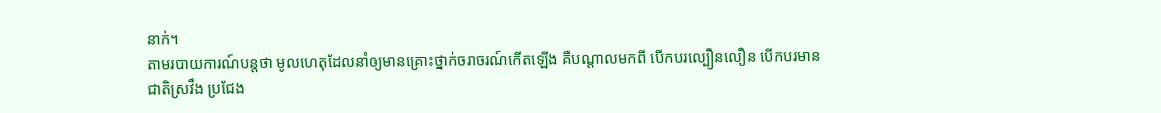នាក់។
តាមរបាយការណ៍បន្តថា មូលហេតុដែលនាំឲ្យមានគ្រោះថ្នាក់ចរាចរណ៍កើតឡើង គឺបណ្ដាលមកពី បើកបរល្បឿនលឿន បើកបរមានជាតិស្រវឹង ប្រជែង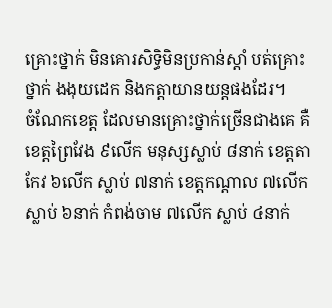គ្រោះថ្នាក់ មិនគោរសិទ្ធិមិនប្រកាន់ស្តាំ បត់គ្រោះថ្នាក់ ងងុយដេក និងកត្តាយានយន្តផងដែរ។
ចំណែកខេត្ត ដែលមានគ្រោះថ្នាក់ច្រើនជាងគេ គឺខេត្តព្រៃវែង ៩លើក មនុស្សស្លាប់ ៨នាក់ ខេត្តតាកែវ ៦លើក ស្លាប់ ៧នាក់ ខេត្តកណ្តាល ៧លើក ស្លាប់ ៦នាក់ កំពង់ចាម ៧លើក ស្លាប់ ៤នាក់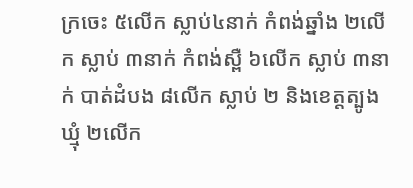ក្រចេះ ៥លើក ស្លាប់៤នាក់ កំពង់ឆ្នាំង ២លើក ស្លាប់ ៣នាក់ កំពង់ស្ពឺ ៦លើក ស្លាប់ ៣នាក់ បាត់ដំបង ៨លើក ស្លាប់ ២ និងខេត្តត្បូងឃ្មុំ ២លើក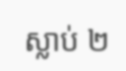ស្លាប់ ២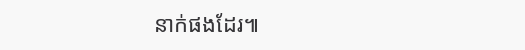នាក់ផងដែរ៕